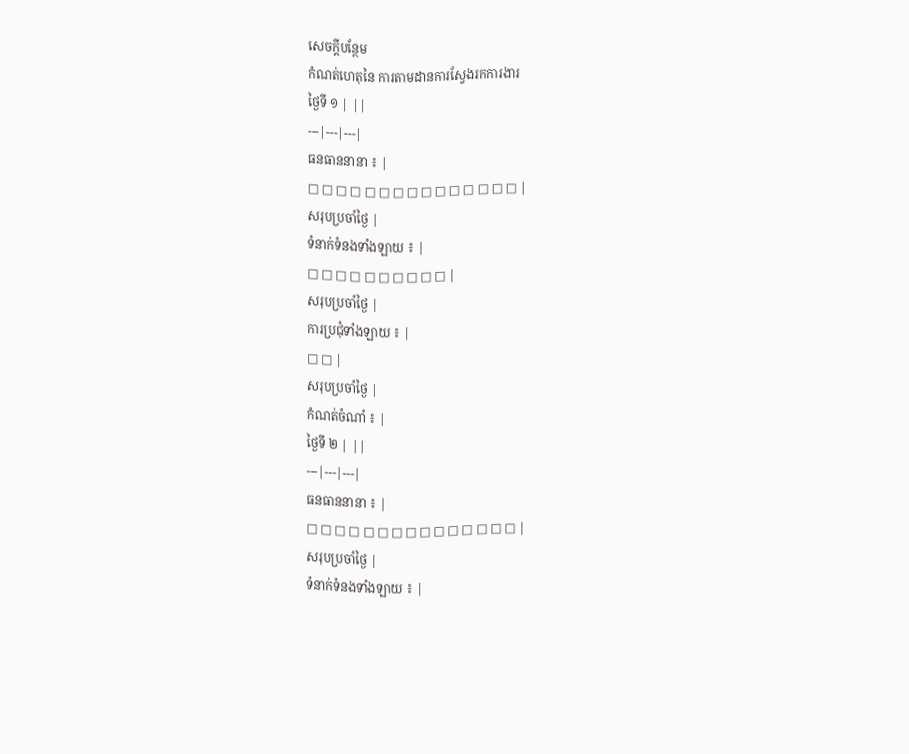សេចក្តីបន្ថែម
កំណត់ហេតុនៃ ការតាមដានការស្វែងរកការងារ
ថ្ងៃទី ១ | ||
---|---|---|
ធនធាននានា ៖ |
□ □ □ □ □ □ □ □ □ □ □ □ □ □ □ |
សរុបប្រចាំថ្ងៃ |
ទំនាក់ទំនងទាំងឡាយ ៖ |
□ □ □ □ □ □ □ □ □ □ |
សរុបប្រចាំថ្ងៃ |
ការប្រជុំទាំងឡាយ ៖ |
□ □ |
សរុបប្រចាំថ្ងៃ |
កំណត់ចំណាំ ៖ |
ថ្ងៃទី ២ | ||
---|---|---|
ធនធាននានា ៖ |
□ □ □ □ □ □ □ □ □ □ □ □ □ □ □ |
សរុបប្រចាំថ្ងៃ |
ទំនាក់ទំនងទាំងឡាយ ៖ |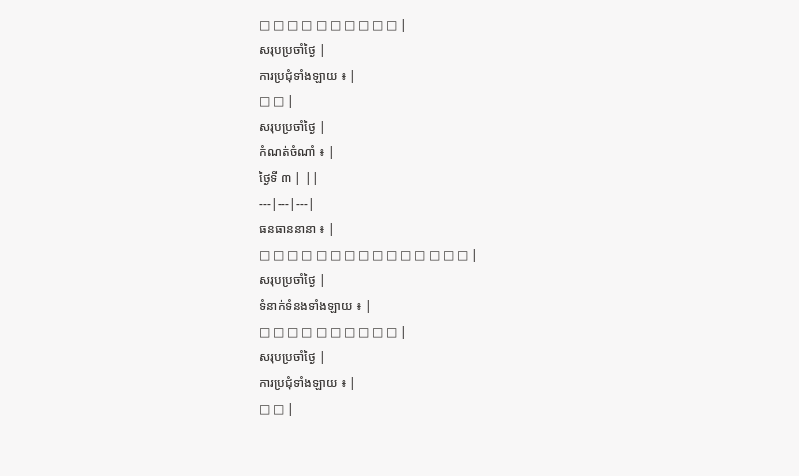□ □ □ □ □ □ □ □ □ □ |
សរុបប្រចាំថ្ងៃ |
ការប្រជុំទាំងឡាយ ៖ |
□ □ |
សរុបប្រចាំថ្ងៃ |
កំណត់ចំណាំ ៖ |
ថ្ងៃទី ៣ | ||
---|---|---|
ធនធាននានា ៖ |
□ □ □ □ □ □ □ □ □ □ □ □ □ □ □ |
សរុបប្រចាំថ្ងៃ |
ទំនាក់ទំនងទាំងឡាយ ៖ |
□ □ □ □ □ □ □ □ □ □ |
សរុបប្រចាំថ្ងៃ |
ការប្រជុំទាំងឡាយ ៖ |
□ □ |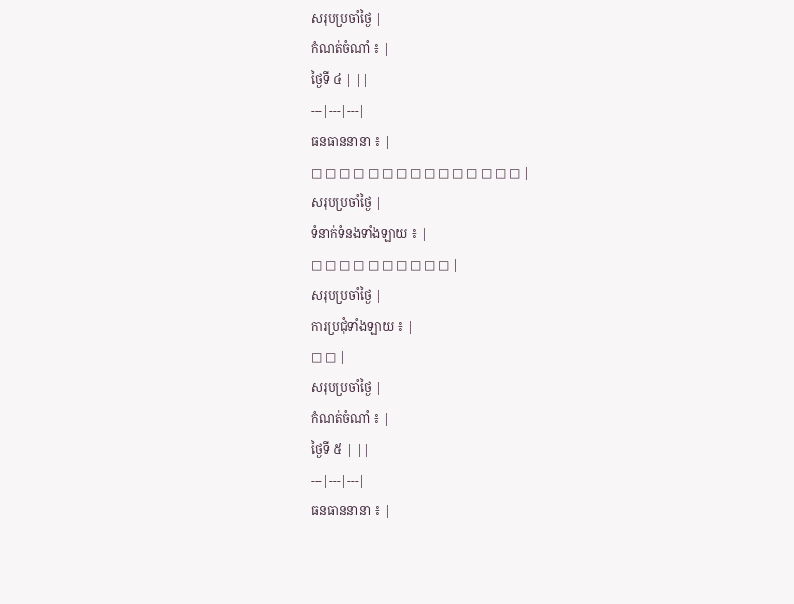សរុបប្រចាំថ្ងៃ |
កំណត់ចំណាំ ៖ |
ថ្ងៃទី ៤ | ||
---|---|---|
ធនធាននានា ៖ |
□ □ □ □ □ □ □ □ □ □ □ □ □ □ □ |
សរុបប្រចាំថ្ងៃ |
ទំនាក់ទំនងទាំងឡាយ ៖ |
□ □ □ □ □ □ □ □ □ □ |
សរុបប្រចាំថ្ងៃ |
ការប្រជុំទាំងឡាយ ៖ |
□ □ |
សរុបប្រចាំថ្ងៃ |
កំណត់ចំណាំ ៖ |
ថ្ងៃទី ៥ | ||
---|---|---|
ធនធាននានា ៖ |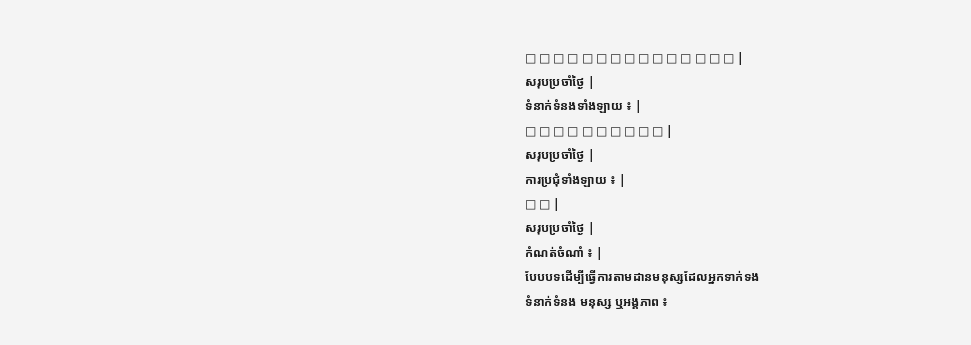□ □ □ □ □ □ □ □ □ □ □ □ □ □ □ |
សរុបប្រចាំថ្ងៃ |
ទំនាក់ទំនងទាំងឡាយ ៖ |
□ □ □ □ □ □ □ □ □ □ |
សរុបប្រចាំថ្ងៃ |
ការប្រជុំទាំងឡាយ ៖ |
□ □ |
សរុបប្រចាំថ្ងៃ |
កំណត់ចំណាំ ៖ |
បែបបទដើម្បីធ្វើការតាមដានមនុស្សដែលអ្នកទាក់ទង
ទំនាក់ទំនង មនុស្ស ឬអង្គភាព ៖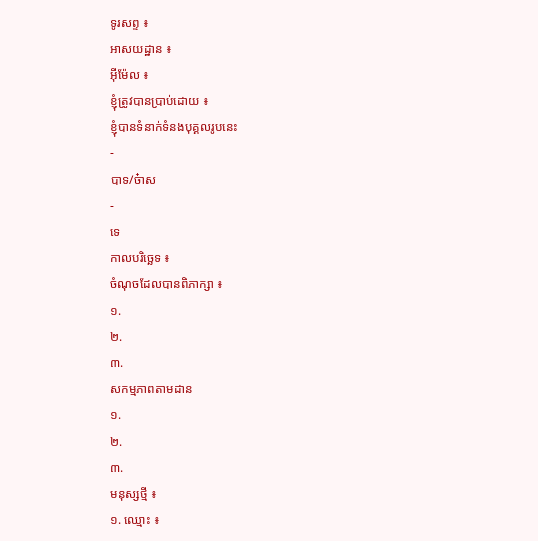ទូរសព្ទ ៖
អាសយដ្ឋាន ៖
អ៊ីម៉ែល ៖
ខ្ញុំត្រូវបានប្រាប់ដោយ ៖
ខ្ញុំបានទំនាក់ទំនងបុគ្គលរូបនេះ
-
បាទ/ច៎ាស
-
ទេ
កាលបរិច្ឆេទ ៖
ចំណុចដែលបានពិភាក្សា ៖
១.
២.
៣.
សកម្មភាពតាមដាន
១.
២.
៣.
មនុស្សថ្មី ៖
១. ឈ្មោះ ៖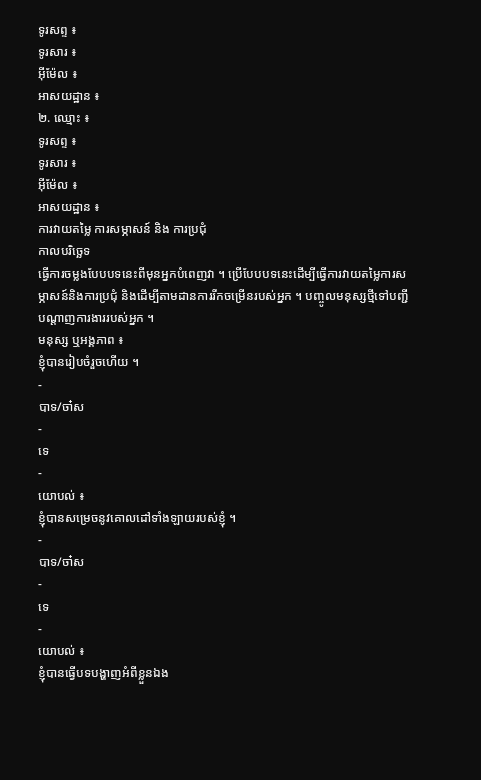ទូរសព្ទ ៖
ទូរសារ ៖
អ៊ីម៉ែល ៖
អាសយដ្ឋាន ៖
២. ឈ្មោះ ៖
ទូរសព្ទ ៖
ទូរសារ ៖
អ៊ីម៉ែល ៖
អាសយដ្ឋាន ៖
ការវាយតម្លៃ ការសម្ភាសន៍ និង ការប្រជុំ
កាលបរិច្ឆេទ
ធ្វើការចម្លងបែបបទនេះពីមុនអ្នកបំពេញវា ។ ប្រើបែបបទនេះដើម្បីធ្វើការវាយតម្លៃការសម្ភាសន៍និងការប្រជុំ និងដើម្បីតាមដានការរីកចម្រើនរបស់អ្នក ។ បញ្ចូលមនុស្សថ្មីទៅបញ្ជីបណ្តាញការងាររបស់អ្នក ។
មនុស្ស ឬអង្គភាព ៖
ខ្ញុំបានរៀបចំរួចហើយ ។
-
បាទ/ចា៎ស
-
ទេ
-
យោបល់ ៖
ខ្ញុំបានសម្រេចនូវគោលដៅទាំងឡាយរបស់ខ្ញុំ ។
-
បាទ/ចា៎ស
-
ទេ
-
យោបល់ ៖
ខ្ញុំបានធ្វើបទបង្ហាញអំពីខ្លួនឯង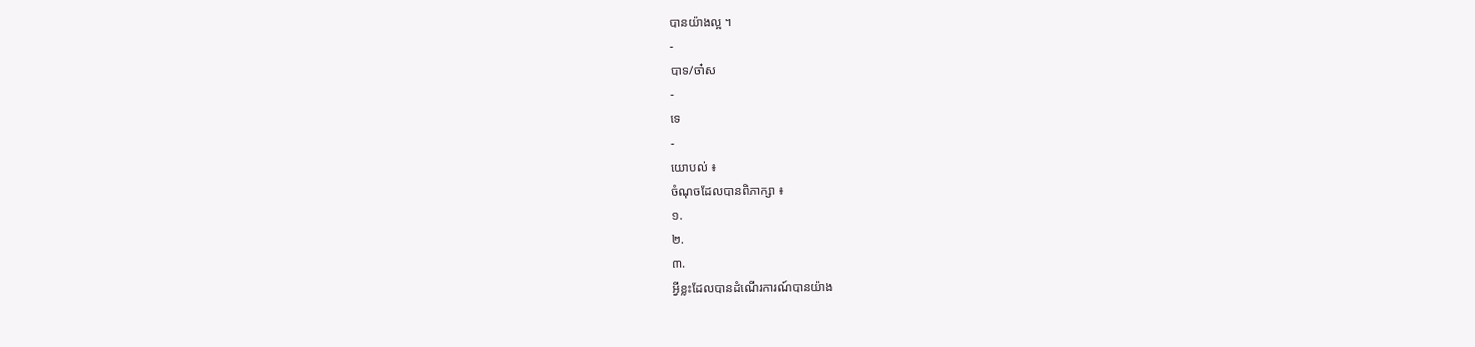បានយ៉ាងល្អ ។
-
បាទ/ចា៎ស
-
ទេ
-
យោបល់ ៖
ចំណុចដែលបានពិភាក្សា ៖
១.
២.
៣.
អ្វីខ្លះដែលបានដំណើរការណ៍បានយ៉ាង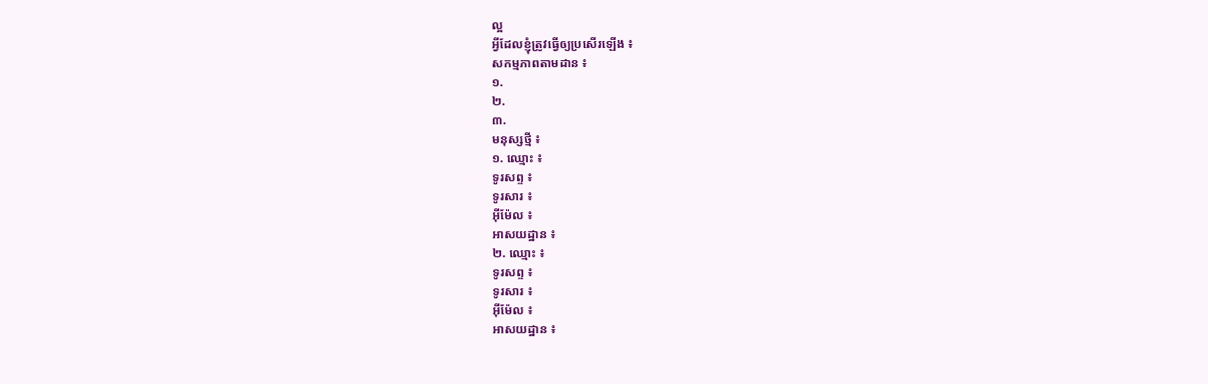ល្អ
អ្វីដែលខ្ញុំត្រូវធ្វើឲ្យប្រសើរឡើង ៖
សកម្មភាពតាមដាន ៖
១.
២.
៣.
មនុស្សថ្មី ៖
១. ឈ្មោះ ៖
ទូរសព្ទ ៖
ទូរសារ ៖
អ៊ីម៉ែល ៖
អាសយដ្ឋាន ៖
២. ឈ្មោះ ៖
ទូរសព្ទ ៖
ទូរសារ ៖
អ៊ីម៉ែល ៖
អាសយដ្ឋាន ៖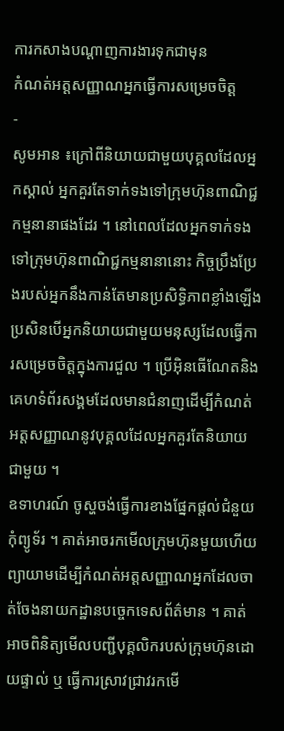ការកសាងបណ្តាញការងារទុកជាមុន
កំណត់អត្តសញ្ញាណអ្នកធ្វើការសម្រេចចិត្ត
-
សូមអាន ៖ក្រៅពីនិយាយជាមួយបុគ្គលដែលអ្នកស្គាល់ អ្នកគួរតែទាក់ទងទៅក្រុមហ៊ុនពាណិជ្ជកម្មនានាផងដែរ ។ នៅពេលដែលអ្នកទាក់ទងទៅក្រុមហ៊ុនពាណិជ្ជកម្មនានានោះ កិច្ចប្រឹងប្រែងរបស់អ្នកនឹងកាន់តែមានប្រសិទ្ធិភាពខ្លាំងឡើងប្រសិនបើអ្នកនិយាយជាមួយមនុស្សដែលធ្វើការសម្រេចចិត្តក្នុងការជួល ។ ប្រើអ៊ិនធើណែតនិងគេហទំព័រសង្គមដែលមានជំនាញដើម្បីកំណត់អត្តសញ្ញាណនូវបុគ្គលដែលអ្នកគួរតែនិយាយជាមួយ ។
ឧទាហរណ៍ ចូស្ហចង់ធ្វើការខាងផ្នែកផ្តល់ជំនួយកុំព្យូទ័រ ។ គាត់អាចរកមើលក្រុមហ៊ុនមួយហើយព្យាយាមដើម្បីកំណត់អត្តសញ្ញាណអ្នកដែលចាត់ចែងនាយកដ្ឋានបច្ចេកទេសព័ត៌មាន ។ គាត់អាចពិនិត្យមើលបញ្ជីបុគ្គលិករបស់ក្រុមហ៊ុនដោយផ្ទាល់ ឬ ធ្វើការស្រាវជ្រាវរកមើ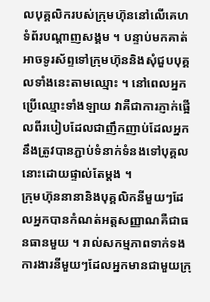លបុគ្គលិករបស់ក្រុមហ៊ុននៅលើគេហទំព័របណ្តាញសង្គម ។ បន្ទាប់មកគាត់អាចទូរស័ព្ទទៅក្រុមហ៊ុននិងសុំជួបបុគ្គលទាំងនេះតាមឈ្មោះ ។ នៅពេលអ្នកប្រើឈ្មោះទាំងឡាយ វាគឺជាការភ្ញាក់ផ្អើលពីរបៀបដែលជាញឹកញាប់ដែលអ្នកនឹងត្រូវបានភ្ជាប់ទំនាក់ទំនងទៅបុគ្គលនោះដោយផ្ទាល់តែម្តង ។
ក្រុមហ៊ុននានានិងបុគ្គលិកនីមួយៗដែលអ្នកបានកំណត់អត្តសញ្ញាណគឺជាធនធានមួយ ។ រាល់សកម្មភាពទាក់ទងការងារនីមួយៗដែលអ្នកមានជាមួយក្រុ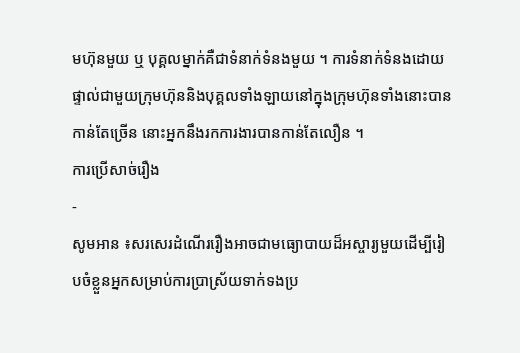មហ៊ុនមួយ ឬ បុគ្គលម្នាក់គឺជាទំនាក់ទំនងមួយ ។ ការទំនាក់ទំនងដោយផ្ទាល់ជាមួយក្រុមហ៊ុននិងបុគ្គលទាំងឡាយនៅក្នុងក្រុមហ៊ុនទាំងនោះបានកាន់តែច្រើន នោះអ្នកនឹងរកការងារបានកាន់តែលឿន ។
ការប្រើសាច់រឿង
-
សូមអាន ៖សរសេរដំណើររឿងអាចជាមធ្យោបាយដ៏អស្ចារ្យមួយដើម្បីរៀបចំខ្លួនអ្នកសម្រាប់ការប្រាស្រ័យទាក់ទងប្រ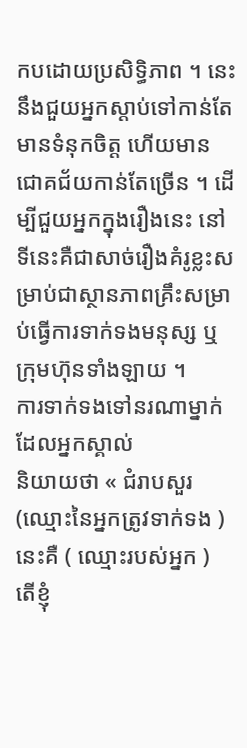កបដោយប្រសិទ្ធិភាព ។ នេះនឹងជួយអ្នកស្តាប់ទៅកាន់តែមានទំនុកចិត្ត ហើយមានជោគជ័យកាន់តែច្រើន ។ ដើម្បីជួយអ្នកក្នុងរឿងនេះ នៅទីនេះគឺជាសាច់រឿងគំរូខ្លះសម្រាប់ជាស្ថានភាពគ្រឹះសម្រាប់ធ្វើការទាក់ទងមនុស្ស ឬ ក្រុមហ៊ុនទាំងឡាយ ។
ការទាក់ទងទៅនរណាម្នាក់ដែលអ្នកស្គាល់
និយាយថា « ជំរាបសួរ (ឈ្មោះនៃអ្នកត្រូវទាក់ទង ) នេះគឺ ( ឈ្មោះរបស់អ្នក ) តើខ្ញុំ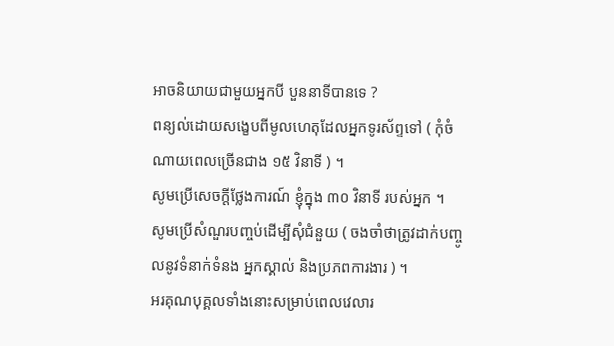អាចនិយាយជាមួយអ្នកបី បួននាទីបានទេ ?
ពន្យល់ដោយសង្ខេបពីមូលហេតុដែលអ្នកទូរស័ព្ទទៅ ( កុំចំណាយពេលច្រើនជាង ១៥ វិនាទី ) ។
សូមប្រើសេចក្ដីថ្លែងការណ៍ ខ្ញុំក្នុង ៣០ វិនាទី របស់អ្នក ។
សូមប្រើសំណួរបញ្ចប់ដើម្បីសុំជំនួយ ( ចងចាំថាត្រូវដាក់បញ្ចូលនូវទំនាក់ទំនង អ្នកស្គាល់ និងប្រភពការងារ ) ។
អរគុណបុគ្គលទាំងនោះសម្រាប់ពេលវេលារ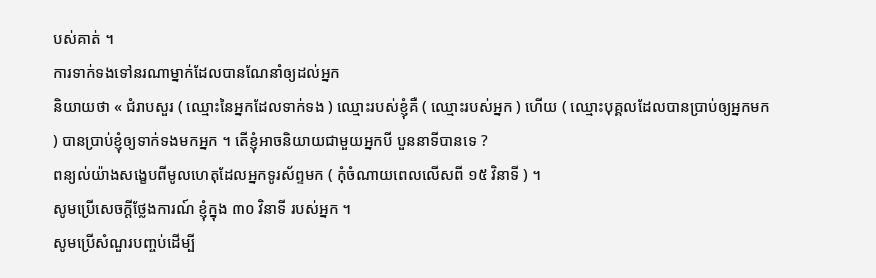បស់គាត់ ។
ការទាក់ទងទៅនរណាម្នាក់ដែលបានណែនាំឲ្យដល់អ្នក
និយាយថា « ជំរាបសួរ ( ឈ្មោះនៃអ្នកដែលទាក់ទង ) ឈ្មោះរបស់ខ្ញុំគឺ ( ឈ្មោះរបស់អ្នក ) ហើយ ( ឈ្មោះបុគ្គលដែលបានប្រាប់ឲ្យអ្នកមក ) បានប្រាប់ខ្ញុំឲ្យទាក់ទងមកអ្នក ។ តើខ្ញុំអាចនិយាយជាមួយអ្នកបី បួននាទីបានទេ ?
ពន្យល់យ៉ាងសង្ខេបពីមូលហេតុដែលអ្នកទូរស័ព្ទមក ( កុំចំណាយពេលលើសពី ១៥ វិនាទី ) ។
សូមប្រើសេចក្ដីថ្លែងការណ៍ ខ្ញុំក្នុង ៣០ វិនាទី របស់អ្នក ។
សូមប្រើសំណួរបញ្ចប់ដើម្បី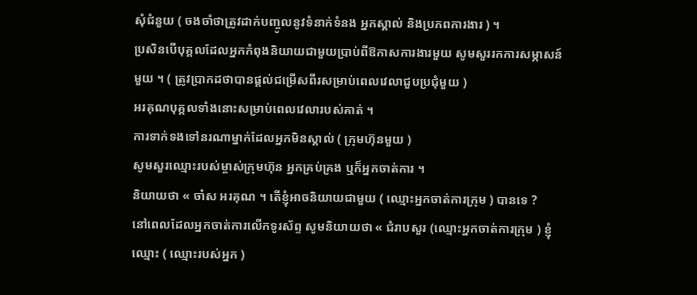សុំជំនួយ ( ចងចាំថាត្រូវដាក់បញ្ចូលនូវទំនាក់ទំនង អ្នកស្គាល់ និងប្រភពការងារ ) ។
ប្រសិនបើបុគ្គលដែលអ្នកកំពុងនិយាយជាមួយប្រាប់ពីឱកាសការងារមួយ សូមសួររកការសម្ភាសន៍មួយ ។ ( ត្រូវប្រាកដថាបានផ្តល់ជម្រើសពីរសម្រាប់ពេលវេលាជួបប្រជុំមួយ )
អរគុណបុគ្គលទាំងនោះសម្រាប់ពេលវេលារបស់គាត់ ។
ការទាក់ទងទៅនរណាម្នាក់ដែលអ្នកមិនស្គាល់ ( ក្រុមហ៊ុនមួយ )
សូមសួរឈ្មោះរបស់ម្ចាស់ក្រុមហ៊ុន អ្នកគ្រប់គ្រង ឬក៏អ្នកចាត់ការ ។
និយាយថា « ចា៎ស អរគុណ ។ តើខ្ញុំអាចនិយាយជាមួយ ( ឈ្មោះអ្នកចាត់ការក្រុម ) បានទេ ?
នៅពេលដែលអ្នកចាត់ការលើកទូរស័ព្ទ សូមនិយាយថា « ជំរាបសួរ (ឈ្មោះអ្នកចាត់ការក្រុម ) ខ្ញុំឈ្មោះ ( ឈ្មោះរបស់អ្នក )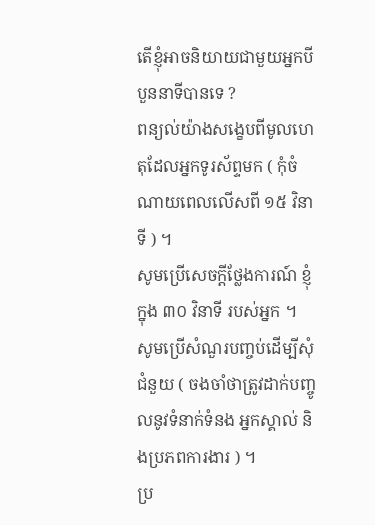តើខ្ញុំអាចនិយាយជាមួយអ្នកបី បួននាទីបានទេ ?
ពន្យល់យ៉ាងសង្ខេបពីមូលហេតុដែលអ្នកទូរស័ព្ទមក ( កុំចំណាយពេលលើសពី ១៥ វិនាទី ) ។
សូមប្រើសេចក្ដីថ្លែងការណ៍ ខ្ញុំក្នុង ៣០ វិនាទី របស់អ្នក ។
សូមប្រើសំណួរបញ្ចប់ដើម្បីសុំជំនួយ ( ចងចាំថាត្រូវដាក់បញ្ចូលនូវទំនាក់ទំនង អ្នកស្គាល់ និងប្រភពការងារ ) ។
ប្រ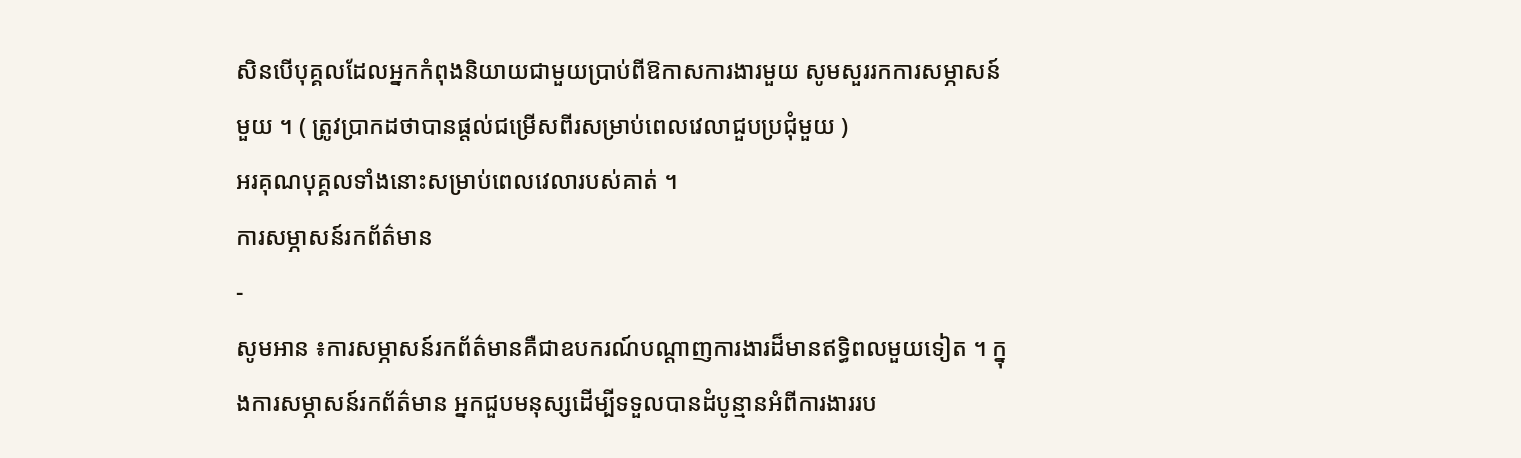សិនបើបុគ្គលដែលអ្នកកំពុងនិយាយជាមួយប្រាប់ពីឱកាសការងារមួយ សូមសួររកការសម្ភាសន៍មួយ ។ ( ត្រូវប្រាកដថាបានផ្តល់ជម្រើសពីរសម្រាប់ពេលវេលាជួបប្រជុំមួយ )
អរគុណបុគ្គលទាំងនោះសម្រាប់ពេលវេលារបស់គាត់ ។
ការសម្ភាសន៍រកព័ត៌មាន
-
សូមអាន ៖ការសម្ភាសន៍រកព័ត៌មានគឺជាឧបករណ៍បណ្តាញការងារដ៏មានឥទ្ធិពលមួយទៀត ។ ក្នុងការសម្ភាសន៍រកព័ត៌មាន អ្នកជួបមនុស្សដើម្បីទទួលបានដំបូន្មានអំពីការងាររប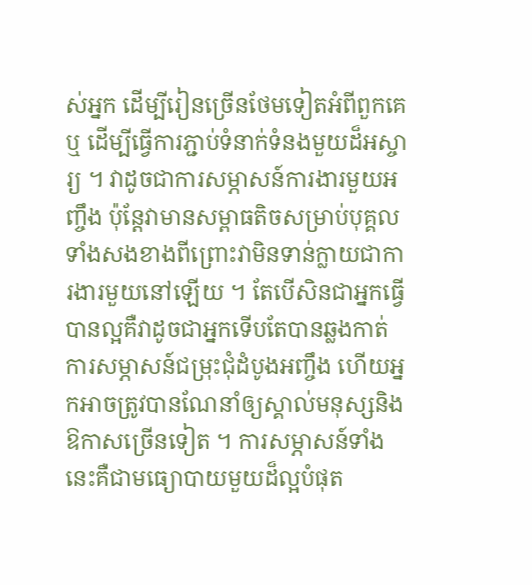ស់អ្នក ដើម្បីរៀនច្រើនថែមទៀតអំពីពួកគេ ឬ ដើម្បីធ្វើការភ្ជាប់ទំនាក់ទំនងមួយដ៏អស្ចារ្យ ។ វាដូចជាការសម្ភាសន៍ការងារមួយអញ្ចឹង ប៉ុន្តែវាមានសម្ពាធតិចសម្រាប់បុគ្គលទាំងសងខាងពីព្រោះវាមិនទាន់ក្លាយជាការងារមួយនៅឡើយ ។ តែបើសិនជាអ្នកធ្វើបានល្អគឺវាដូចជាអ្នកទើបតែបានឆ្លងកាត់ការសម្ភាសន៍ជម្រុះជុំដំបូងអញ្ចឹង ហើយអ្នកអាចត្រូវបានណែនាំឲ្យស្គាល់មនុស្សនិងឱកាសច្រើនទៀត ។ ការសម្ភាសន៍ទាំងនេះគឺជាមធ្យោបាយមួយដ៏ល្អបំផុត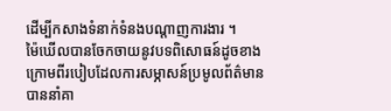ដើម្បីកសាងទំនាក់ទំនងបណ្តាញការងារ ។
ម៉ៃឃើលបានចែកចាយនូវបទពិសោធន៍ដូចខាងក្រោមពីរបៀបដែលការសម្ភាសន៍ប្រមូលព័ត៌មានបាននាំគា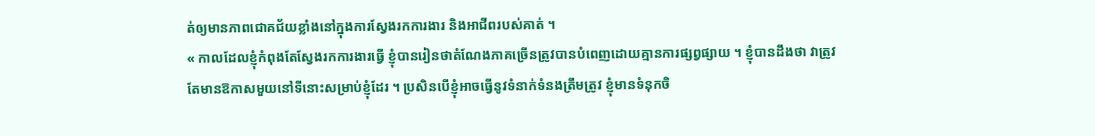ត់ឲ្យមានភាពជោគជ័យខ្លាំងនៅក្នុងការស្វែងរកការងារ និងអាជីពរបស់គាត់ ។
« កាលដែលខ្ញុំកំពុងតែស្វែងរកការងារធ្វើ ខ្ញុំបានរៀនថាតំណែងភាគច្រើនត្រូវបានបំពេញដោយគ្មានការផ្សព្វផ្សាយ ។ ខ្ញុំបានដឹងថា វាត្រូវតែមានឱកាសមួយនៅទីនោះសម្រាប់ខ្ញុំដែរ ។ ប្រសិនបើខ្ញុំអាចធ្វើនូវទំនាក់ទំនងត្រឹមត្រូវ ខ្ញុំមានទំនុកចិ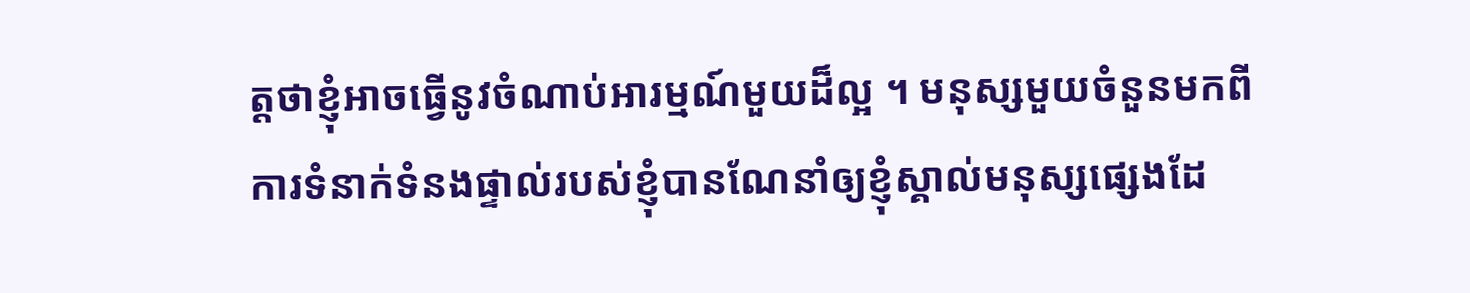ត្តថាខ្ញុំអាចធ្វើនូវចំណាប់អារម្មណ៍មួយដ៏ល្អ ។ មនុស្សមួយចំនួនមកពីការទំនាក់ទំនងផ្ទាល់របស់ខ្ញុំបានណែនាំឲ្យខ្ញុំស្គាល់មនុស្សផ្សេងដែ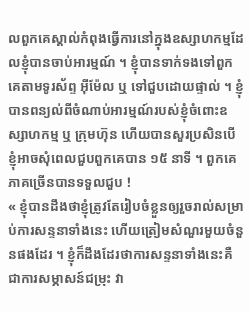លពួកគេស្គាល់កំពុងធ្វើការនៅក្នុងឧស្សាហកម្មដែលខ្ញុំបានចាប់អារម្មណ៍ ។ ខ្ញុំបានទាក់ទងទៅពួកគេតាមទូរស័ព្ទ អ៊ីម៉ែល ឬ ទៅជួបដោយផ្ទាល់ ។ ខ្ញុំបានពន្យល់ពីចំណាប់អារម្មណ៍របស់ខ្ញុំចំពោះឧស្សាហកម្ម ឬ ក្រុមហ៊ុន ហើយបានសួរប្រសិនបើខ្ញុំអាចសុំពេលជួបពួកគេបាន ១៥ នាទី ។ ពួកគេភាគច្រើនបានទទួលជួប !
« ខ្ញុំបានដឹងថាខ្ញុំត្រូវតែរៀបចំខ្លួនឲ្យរួចរាល់សម្រាប់ការសន្ទនាទាំងនេះ ហើយត្រៀមសំណួរមួយចំនួនផងដែរ ។ ខ្ញុំក៏ដឹងដែរថាការសន្ទនាទាំងនេះគឺជាការសម្ភាសន៍ជម្រុះ វា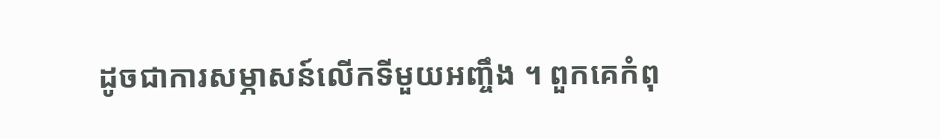ដូចជាការសម្ភាសន៍លើកទីមួយអញ្ចឹង ។ ពួកគេកំពុ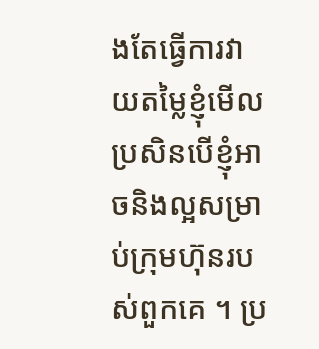ងតែធ្វើការវាយតម្លៃខ្ញុំមើលប្រសិនបើខ្ញុំអាចនិងល្អសម្រាប់ក្រុមហ៊ុនរបស់ពួកគេ ។ ប្រ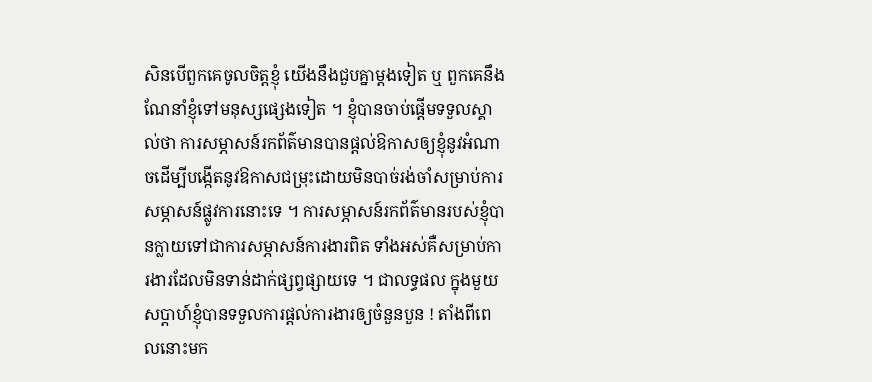សិនបើពួកគេចូលចិត្តខ្ញុំ យើងនឹងជួបគ្នាម្តងទៀត ឬ ពួកគេនឹងណែនាំខ្ញុំទៅមនុស្សផ្សេងទៀត ។ ខ្ញុំបានចាប់ផ្តើមទទួលស្គាល់ថា ការសម្ភាសន៍រកព័ត៌មានបានផ្តល់ឱកាសឲ្យខ្ញុំនូវអំណាចដើម្បីបង្កើតនូវឱកាសជម្រុះដោយមិនបាច់រង់ចាំសម្រាប់ការសម្ភាសន៍ផ្លូវការនោះទេ ។ ការសម្ភាសន៍រកព័ត៌មានរបស់ខ្ញុំបានក្លាយទៅជាការសម្ភាសន៍ការងារពិត ទាំងអស់គឺសម្រាប់ការងារដែលមិនទាន់ដាក់ផ្សព្វផ្សាយទេ ។ ជាលទ្ធផល ក្នុងមួយសប្តាហ៍ខ្ញុំបានទទួលការផ្តល់ការងារឲ្យចំនួនបួន ! តាំងពីពេលនោះមក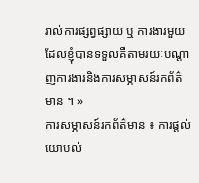រាល់ការផ្សព្វផ្សាយ ឬ ការងារមួយដែលខ្ញុំបានទទួលគឺតាមរយៈបណ្តាញការងារនិងការសម្ភាសន៍រកព័ត៌មាន ។ »
ការសម្ភាសន៍រកព័ត៌មាន ៖ ការផ្តល់យោបល់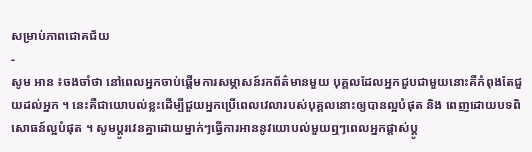សម្រាប់ភាពជោគជ័យ
-
សូម អាន ៖ចងចាំថា នៅពេលអ្នកចាប់ផ្តើមការសម្ភាសន៍រកព័ត៌មានមួយ បុគ្គលដែលអ្នកជួបជាមួយនោះគឺកំពុងតែជួយដល់អ្នក ។ នេះគឺជាយោបល់ខ្លះដើម្បីជួយអ្នកប្រើពេលវេលារបស់បុគ្គលនោះឲ្យបានល្អបំផុត និង ពេញដោយបទពិសោធន៍ល្អបំផុត ។ សូមប្តូរវេនគ្នាដោយម្នាក់ៗធ្វើការអាននូវយោបល់មួយឮៗពេលអ្នកផ្តាស់ប្តូ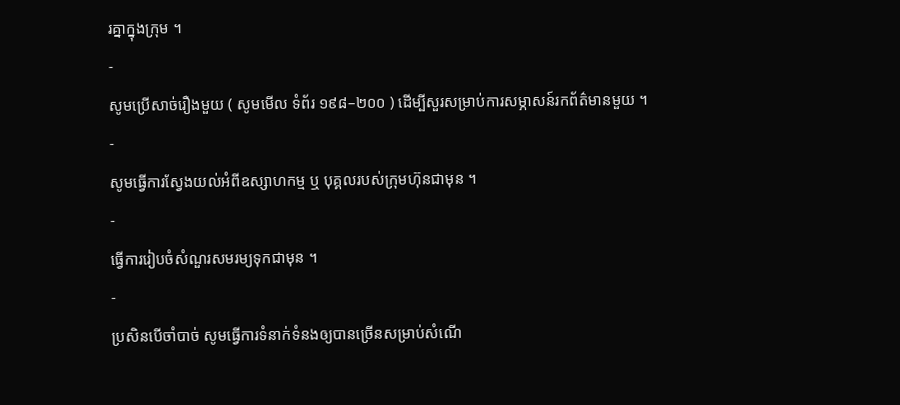រគ្នាក្នុងក្រុម ។
-
សូមប្រើសាច់រឿងមួយ ( សូមមើល ទំព័រ ១៩៨–២០០ ) ដើម្បីសួរសម្រាប់ការសម្ភាសន៍រកព័ត៌មានមួយ ។
-
សូមធ្វើការស្វែងយល់អំពីឧស្សាហកម្ម ឬ បុគ្គលរបស់ក្រុមហ៊ុនជាមុន ។
-
ធ្វើការរៀបចំសំណួរសមរម្យទុកជាមុន ។
-
ប្រសិនបើចាំបាច់ សូមធ្វើការទំនាក់ទំនងឲ្យបានច្រើនសម្រាប់សំណើ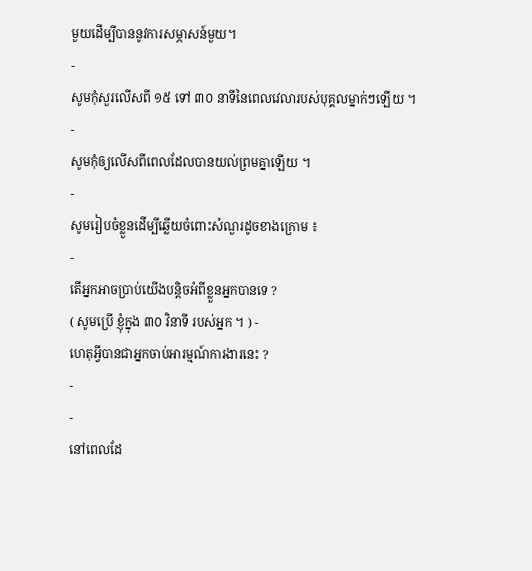មួយដើម្បីបាននូវការសម្ភាសន៍មួយ។
-
សូមកុំសួរលើសពី ១៥ ទៅ ៣០ នាទីនៃពេលវេលារបស់បុគ្គលម្នាក់ៗឡើយ ។
-
សូមកុំឲ្យលើសពីពេលដែលបានយល់ព្រមគ្នាឡើយ ។
-
សូមរៀបចំខ្លួនដើម្បីឆ្លើយចំពោះសំណួរដូចខាងក្រោម ៖
-
តើអ្នកអាចប្រាប់យើងបន្តិចអំពីខ្លួនអ្នកបានទេ ?
( សូមប្រើ ខ្ញុំក្នុង ៣០ វិនាទី របស់អ្នក ។ ) -
ហេតុអី្វបានជាអ្នកចាប់អារម្មណ៍ការងារនេះ ?
-
-
នៅពេលដែ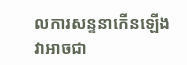លការសន្ទនាកើនឡើង វាអាចជា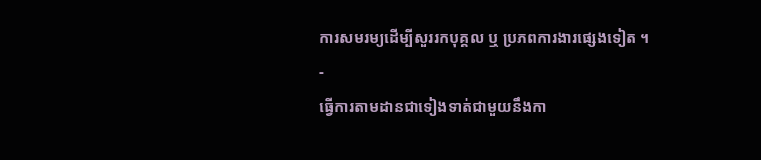ការសមរម្យដើម្បីសួររកបុគ្គល ឬ ប្រភពការងារផ្សេងទៀត ។
-
ធ្វើការតាមដានជាទៀងទាត់ជាមួយនឹងកា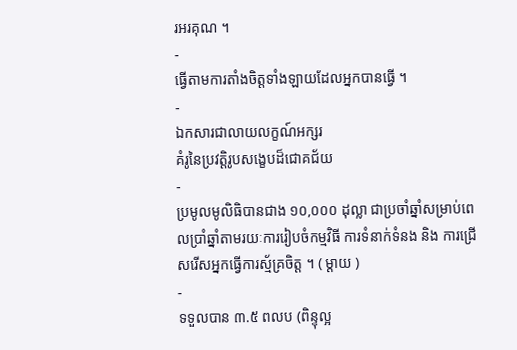រអរគុណ ។
-
ធ្វើតាមការតាំងចិត្តទាំងឡាយដែលអ្នកបានធ្វើ ។
-
ឯកសារជាលាយលក្ខណ៍អក្សរ
គំរូនៃប្រវត្តិរូបសង្ខេបដ៏ជោគជ័យ
-
ប្រមូលមូលិធិបានជាង ១០,០០០ ដុល្លា ជាប្រចាំឆ្នាំសម្រាប់ពេលប្រាំឆ្នាំតាមរយៈការរៀបចំកម្មវិធី ការទំនាក់ទំនង និង ការជ្រើសរើសអ្នកធ្វើការស្ម័គ្រចិត្ត ។ ( ម្តាយ )
-
ទទួលបាន ៣.៥ ពលប (ពិន្ទុល្អ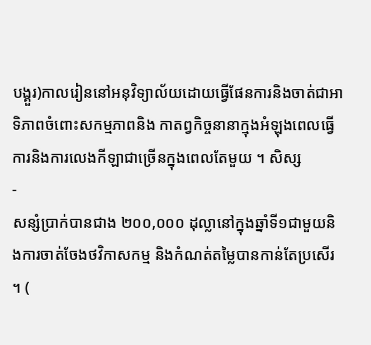បង្គួរ)កាលរៀននៅអនុវិទ្យាល័យដោយធ្វើផែនការនិងចាត់ជាអាទិភាពចំពោះសកម្មភាពនិង កាតព្វកិច្ចនានាក្មុងអំឡុងពេលធ្វើការនិងការលេងកីឡាជាច្រើនក្នុងពេលតែមួយ ។ សិស្ស
-
សន្សំប្រាក់បានជាង ២០០,០០០ ដុល្លានៅក្នុងឆ្នាំទី១ជាមួយនិងការចាត់ចែងថវិកាសកម្ម និងកំណត់តម្លៃបានកាន់តែប្រសើរ ។ (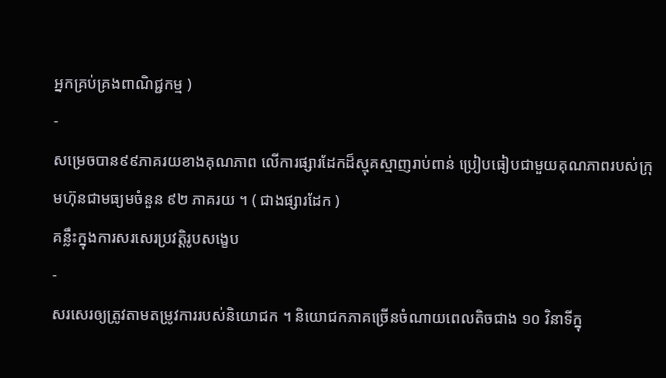អ្នកគ្រប់គ្រងពាណិជ្ជកម្ម )
-
សម្រេចបាន៩៩ភាគរយខាងគុណភាព លើការផ្សារដែកដ៏ស្មុគស្មាញរាប់ពាន់ ប្រៀបធៀបជាមួយគុណភាពរបស់ក្រុមហ៊ុនជាមធ្យមចំនួន ៩២ ភាគរយ ។ ( ជាងផ្សារដែក )
គន្លឹះក្នុងការសរសេរប្រវត្តិរូបសង្ខេប
-
សរសេរឲ្យត្រូវតាមតម្រូវការរបស់និយោជក ។ និយោជកភាគច្រើនចំណាយពេលតិចជាង ១០ វិនាទីក្នុ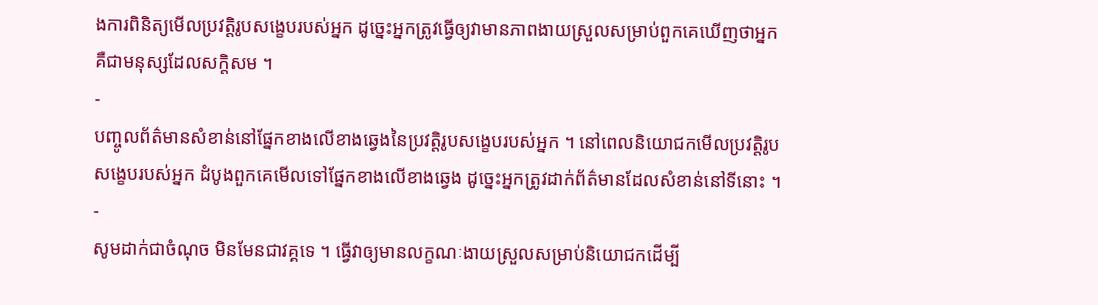ងការពិនិត្យមើលប្រវត្តិរូបសង្ខេបរបស់អ្នក ដូច្នេះអ្នកត្រូវធ្វើឲ្យវាមានភាពងាយស្រួលសម្រាប់ពួកគេឃើញថាអ្នកគឺជាមនុស្សដែលសក្តិសម ។
-
បញ្ចូលព័ត៌មានសំខាន់នៅផ្នែកខាងលើខាងឆ្វេងនៃប្រវត្តិរូបសង្ខេបរបស់អ្នក ។ នៅពេលនិយោជកមើលប្រវត្តិរូបសង្ខេបរបស់អ្នក ដំបូងពួកគេមើលទៅផ្នែកខាងលើខាងឆ្វេង ដូច្នេះអ្នកត្រូវដាក់ព័ត៌មានដែលសំខាន់នៅទីនោះ ។
-
សូមដាក់ជាចំណុច មិនមែនជាវគ្គទេ ។ ធ្វើវាឲ្យមានលក្ខណៈងាយស្រួលសម្រាប់និយោជកដើម្បី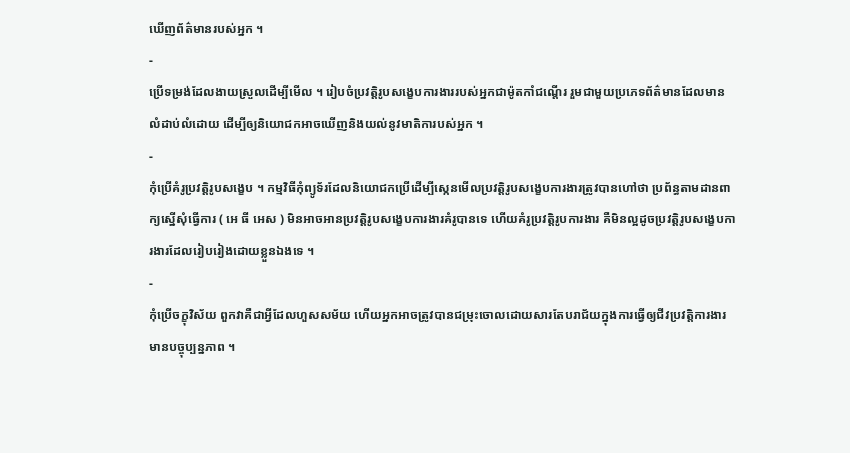ឃើញព័ត៌មានរបស់អ្នក ។
-
ប្រើទម្រង់ដែលងាយស្រួលដើម្បីមើល ។ រៀបចំប្រវត្តិរូបសង្ខេបការងាររបស់អ្នកជាម៉ូតកាំជណ្តើរ រួមជាមួយប្រភេទព័ត៌មានដែលមានលំដាប់លំដោយ ដើម្បីឲ្យនិយោជកអាចឃើញនិងយល់នូវមាតិការបស់អ្នក ។
-
កុំប្រើគំរូប្រវត្តិរូបសង្ខេប ។ កម្មវិធីកុំព្យូទ័រដែលនិយោជកប្រើដើម្បីស្កេនមើលប្រវត្តិរូបសង្ខេបការងារត្រូវបានហៅថា ប្រព័ន្ធតាមដានពាក្យស្នើសុំធ្វើការ ( អេ ធី អេស ) មិនអាចអានប្រវត្តិរូបសង្ខេបការងារគំរូបានទេ ហើយគំរូប្រវត្តិរូបការងារ គឺមិនល្អដូចប្រវត្តិរូបសង្ខេបការងារដែលរៀបរៀងដោយខ្លួនឯងទេ ។
-
កុំប្រើចក្ខុវិស័យ ពួកវាគឺជាអ្វីដែលហួសសម័យ ហើយអ្នកអាចត្រូវបានជម្រុះចោលដោយសារតែបរាជ័យក្នុងការធ្វើឲ្យជីវប្រវត្តិការងារមានបច្ចុប្បន្នភាព ។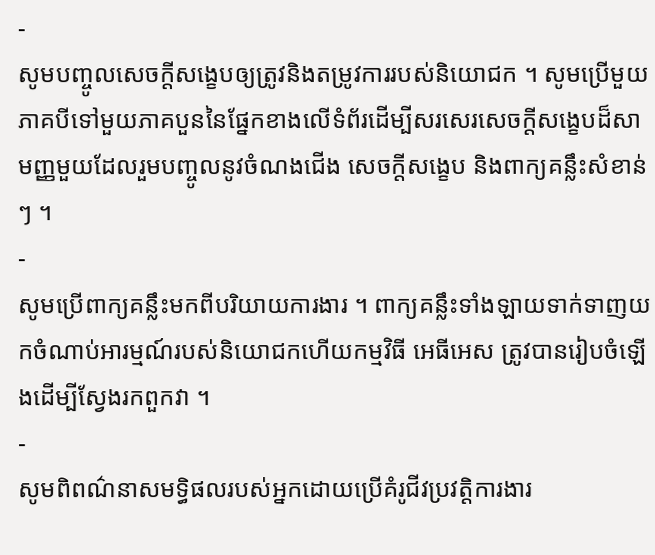-
សូមបញ្ចូលសេចក្តីសង្ខេបឲ្យត្រូវនិងតម្រូវការរបស់និយោជក ។ សូមប្រើមួយភាគបីទៅមួយភាគបួននៃផ្នែកខាងលើទំព័រដើម្បីសរសេរសេចក្តីសង្ខេបដ៏សាមញ្ញមួយដែលរួមបញ្ចូលនូវចំណងជើង សេចក្តីសង្ខេប និងពាក្យគន្លឹះសំខាន់ៗ ។
-
សូមប្រើពាក្យគន្លឹះមកពីបរិយាយការងារ ។ ពាក្យគន្លឹះទាំងឡាយទាក់ទាញយកចំណាប់អារម្មណ៍របស់និយោជកហើយកម្មវិធី អេធីអេស ត្រូវបានរៀបចំឡើងដើម្បីស្វែងរកពួកវា ។
-
សូមពិពណ៌នាសមទ្ធិផលរបស់អ្នកដោយប្រើគំរូជីវប្រវត្តិការងារ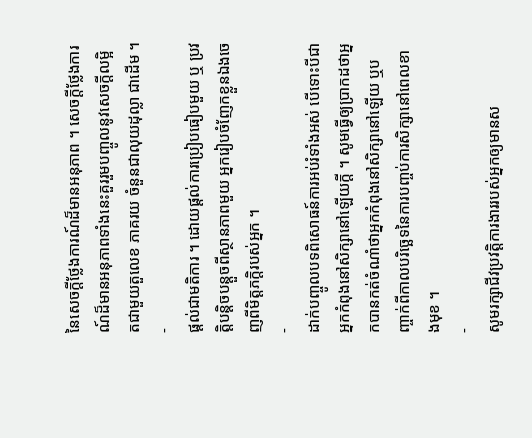នៃសេចក្តីថ្លែងការណ៍ដ៏មានអនុភាព ។ សេចក្តីថ្លែងការណ៍ដ៏មានអនុភាពទាំងនេះគួររួមបញ្ចូលនូវសេចក្តីលម្អិតជាមួយតួលេខ ភាគរយ ចំនួនជាលុយដុល្លា ជាដើម ។
-
ផ្ដល់ជាមតិការ ។ ដោយផ្តល់ការប្រៀបធៀបមួយ ឬ ប្រវត្តិបន្តិចបន្តួចពីស្ថានភាពមួយ អ្នករៀបចំញែកខ្លួនឯងចេញពីមិត្តភក្តិរបស់អ្នក ។
-
ដាក់បញ្ចូលបទពិសោធន៍ការអប់រំទាំងអស់ បើទោះបីជាអ្នកកំពុងនៅសិក្សានៅឡើយក្តី ។ សូមធ្វើឲ្យប្រាកដថាអ្នកបានកត់ចំណាំថាអ្នកកំពុងនៅសិក្សានៅឡើយ ឬបញ្ចាក់ពីកាលបរិច្ឆេទនៃការបញ្ចប់ការសិក្សានៅពេលខាងមុខ ។
-
សូមរក្សាជីវប្រវត្តិការងាររបស់អ្នកឲ្យមានស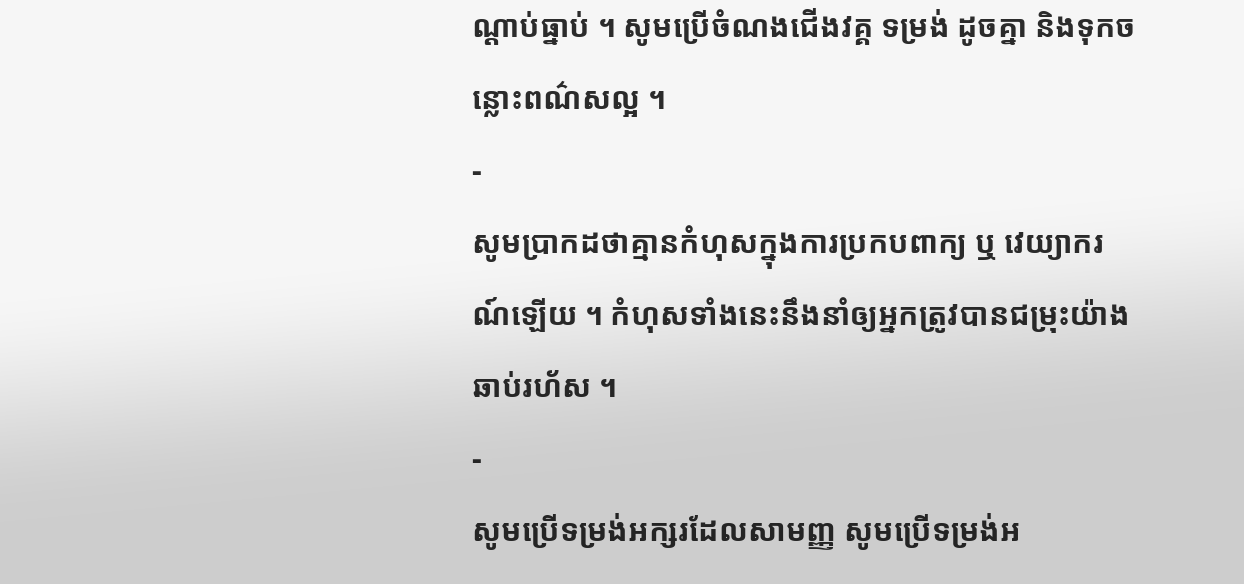ណ្តាប់ធ្នាប់ ។ សូមប្រើចំណងជើងវគ្គ ទម្រង់ ដូចគ្នា និងទុកចន្លោះពណ៌សល្អ ។
-
សូមប្រាកដថាគ្មានកំហុសក្នុងការប្រកបពាក្យ ឬ វេយ្យាករណ៍ឡើយ ។ កំហុសទាំងនេះនឹងនាំឲ្យអ្នកត្រូវបានជម្រុះយ៉ាងឆាប់រហ័ស ។
-
សូមប្រើទម្រង់អក្សរដែលសាមញ្ញ សូមប្រើទម្រង់អ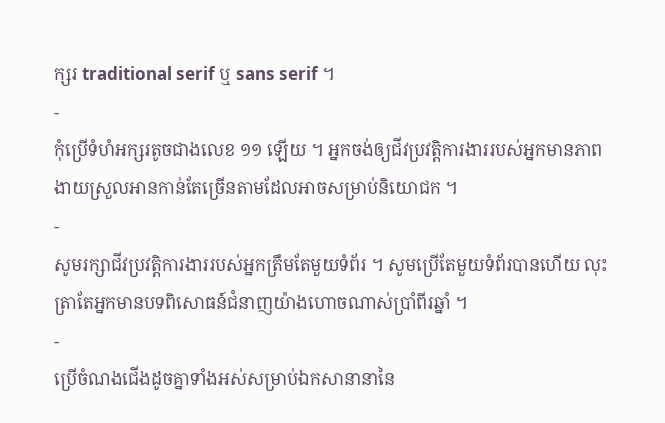ក្សរ traditional serif ឬ sans serif ។
-
កុំប្រើទំហំអក្សរតូចជាងលេខ ១១ ឡើយ ។ អ្នកចង់ឲ្យជីវប្រវត្តិការងាររបស់អ្នកមានភាពងាយស្រួលអានកាន់តែច្រើនតាមដែលអាចសម្រាប់និយោជក ។
-
សូមរក្សាជីវប្រវត្តិការងាររបស់អ្នកត្រឹមតែមួយទំព័រ ។ សូមប្រើតែមួយទំព័របានហើយ លុះត្រាតែអ្នកមានបទពិសោធន៍ជំនាញយ៉ាងហោចណាស់ប្រាំពីរឆ្នាំ ។
-
ប្រើចំណងជើងដូចគ្នាទាំងអស់សម្រាប់ឯកសានានានៃ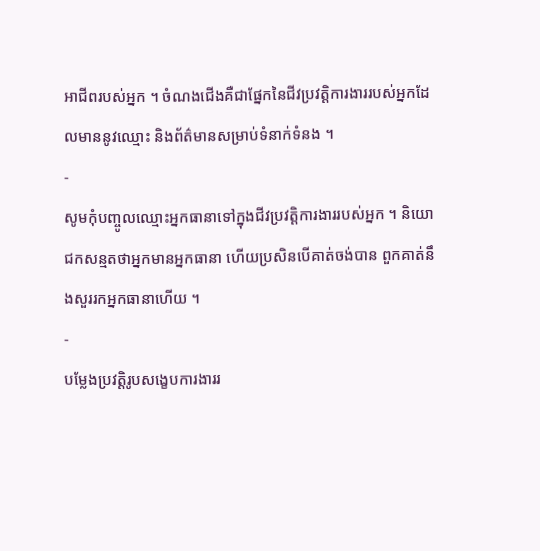អាជីពរបស់អ្នក ។ ចំណងជើងគឺជាផ្នែកនៃជីវប្រវត្តិការងាររបស់អ្នកដែលមាននូវឈ្មោះ និងព័ត៌មានសម្រាប់ទំនាក់ទំនង ។
-
សូមកុំបញ្ចូលឈ្មោះអ្នកធានាទៅក្នុងជីវប្រវត្តិការងាររបស់អ្នក ។ និយោជកសន្មតថាអ្នកមានអ្នកធានា ហើយប្រសិនបើគាត់ចង់បាន ពួកគាត់នឹងសួររកអ្នកធានាហើយ ។
-
បម្លែងប្រវត្តិរូបសង្ខេបការងាររ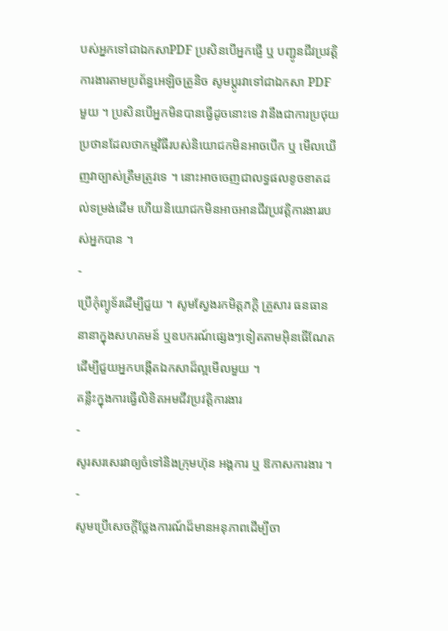បស់អ្នកទៅជាឯកសាPDF ប្រសិនបើអ្នកផ្ញើ ឬ បញ្ជូនជីវប្រវត្តិការងារតាមប្រព័ន្ធអេឡិចត្រូនិច សូមប្តូរវាទៅជាឯកសា PDF មួយ ។ ប្រសិនបើអ្នកមិនបានធ្វើដូចនោះទេ វានឹងជាការប្រថុយប្រថានដែលថាកម្មវិធីរបស់និយោជកមិនអាចបើក ឬ មើលឃើញវាច្បាស់ត្រឹមត្រូវទេ ។ នោះអាចចេញជាលទ្ធផលខូចខាតដល់ទម្រង់ដើម ហើយនិយោជកមិនអាចអានជីវប្រវត្តិការងាររបស់អ្នកបាន ។
-
ប្រើកុំព្យូទ័រដើម្បីជួយ ។ សូមស្វែងរកមិត្តភក្តិ គ្រួសារ ធនធាននានាក្នុងសហគមន៍ ឬឧបករណ៍ផ្សេងៗទៀតតាមអ៊ិនធើណែត ដើម្បីជួយអ្នកបង្កើតឯកសាដ៏ល្អមើលមួយ ។
គន្លឹះក្នុងការធ្វើលិខិតអមជីវប្រវត្តិការងារ
-
សូរសរសេរវាឲ្យចំទៅនិងក្រុមហ៊ុន អង្គការ ឬ ឱកាសការងារ ។
-
សូមប្រើសេចក្តីថ្លែងការណ៍ដ៏មានអនុភាពដើម្បីចា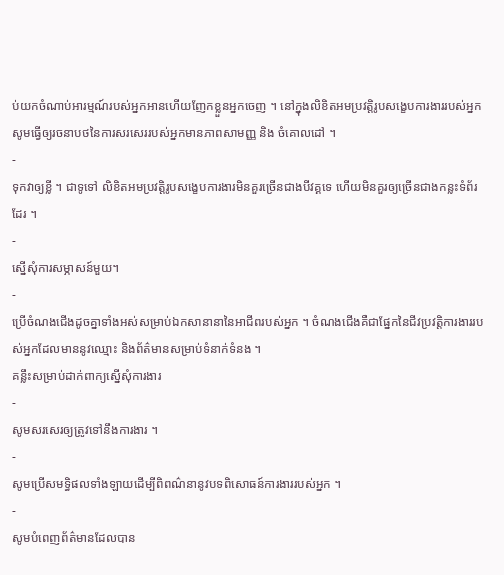ប់យកចំណាប់អារម្មណ៍របស់អ្នកអានហើយញែកខ្លួនអ្នកចេញ ។ នៅក្នុងលិខិតអមប្រវត្តិរូបសង្ខេបការងាររបស់អ្នក សូមធ្វើឲ្យរចនាបថនៃការសរសេររបស់អ្នកមានភាពសាមញ្ញ និង ចំគោលដៅ ។
-
ទុកវាឲ្យខ្លី ។ ជាទូទៅ លិខិតអមប្រវត្តិរូបសង្ខេបការងារមិនគួរច្រើនជាងបីវគ្គទេ ហើយមិនគួរឲ្យច្រើនជាងកន្លះទំព័រដែរ ។
-
ស្នើសុំការសម្ភាសន៍មួយ។
-
ប្រើចំណងជើងដូចគ្នាទាំងអស់សម្រាប់ឯកសានានានៃអាជីពរបស់អ្នក ។ ចំណងជើងគឺជាផ្នែកនៃជីវប្រវត្តិការងាររបស់អ្នកដែលមាននូវឈ្មោះ និងព័ត៌មានសម្រាប់ទំនាក់ទំនង ។
គន្លឹះសម្រាប់ដាក់ពាក្យស្នើសុំការងារ
-
សូមសរសេរឲ្យត្រូវទៅនឹងការងារ ។
-
សូមប្រើសមទ្ធិផលទាំងឡាយដើម្បីពិពណ៌នានូវបទពិសោធន៍ការងាររបស់អ្នក ។
-
សូមបំពេញព័ត៌មានដែលបាន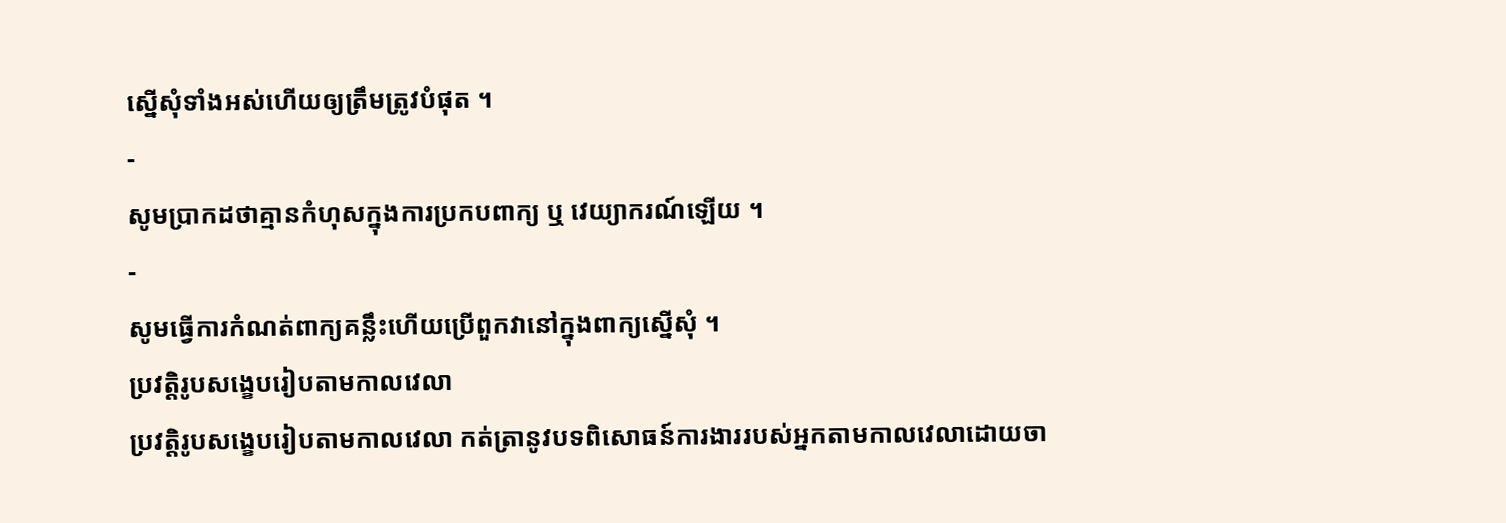ស្នើសុំទាំងអស់ហើយឲ្យត្រឹមត្រូវបំផុត ។
-
សូមប្រាកដថាគ្មានកំហុសក្នុងការប្រកបពាក្យ ឬ វេយ្យាករណ៍ឡើយ ។
-
សូមធ្វើការកំណត់ពាក្យគន្លឹះហើយប្រើពួកវានៅក្នុងពាក្យសើ្នសុំ ។
ប្រវត្តិរូបសង្ខេបរៀបតាមកាលវេលា
ប្រវត្តិរូបសង្ខេបរៀបតាមកាលវេលា កត់ត្រានូវបទពិសោធន៍ការងាររបស់អ្នកតាមកាលវេលាដោយចា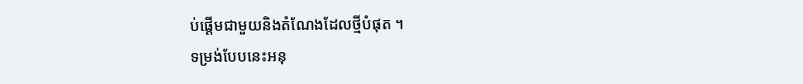ប់ផ្តើមជាមួយនិងតំណែងដែលថ្មីបំផុត ។
ទម្រង់បែបនេះអនុ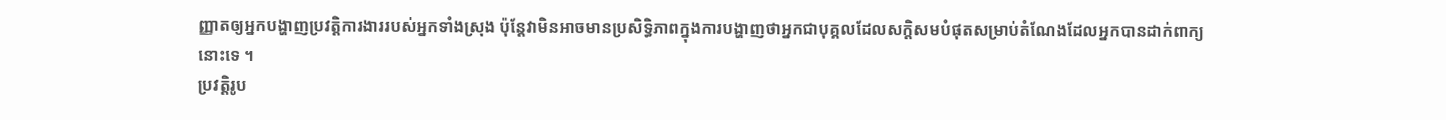ញ្ញាតឲ្យអ្នកបង្ហាញប្រវត្តិការងាររបស់អ្នកទាំងស្រុង ប៉ុន្តែវាមិនអាចមានប្រសិទ្ធិភាពក្នុងការបង្ហាញថាអ្នកជាបុគ្គលដែលសក្តិសមបំផុតសម្រាប់តំណែងដែលអ្នកបានដាក់ពាក្យនោះទេ ។
ប្រវត្តិរូប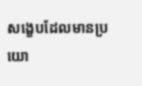សង្ខេបដែលមានប្រយោ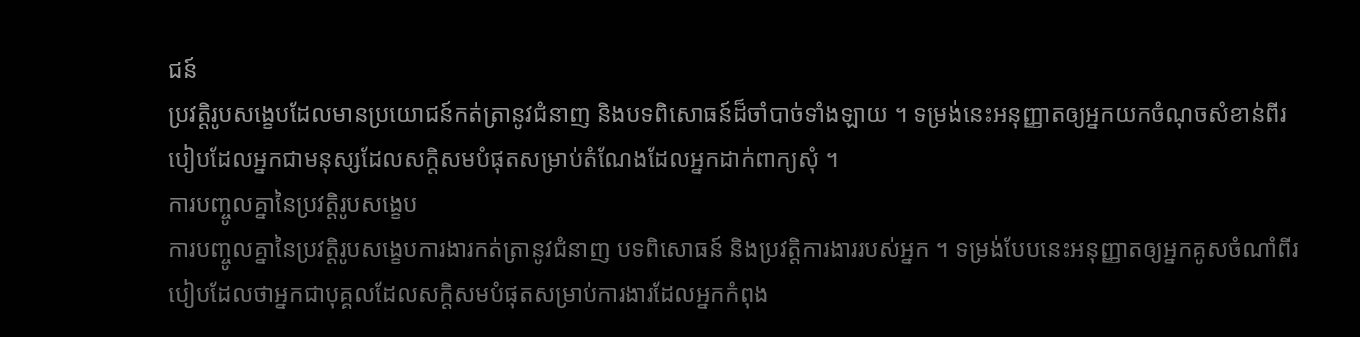ជន៍
ប្រវត្តិរូបសង្ខេបដែលមានប្រយោជន៍កត់ត្រានូវជំនាញ និងបទពិសោធន៍ដ៏ចាំបាច់ទាំងឡាយ ។ ទម្រង់នេះអនុញ្ញាតឲ្យអ្នកយកចំណុចសំខាន់ពីរបៀបដែលអ្នកជាមនុស្សដែលសក្តិសមបំផុតសម្រាប់តំណែងដែលអ្នកដាក់ពាក្យសុំ ។
ការបញ្ចូលគ្នានៃប្រវត្តិរូបសង្ខេប
ការបញ្ចូលគ្នានៃប្រវត្តិរូបសង្ខេបការងារកត់ត្រានូវជំនាញ បទពិសោធន៍ និងប្រវត្តិការងាររបស់អ្នក ។ ទម្រង់បែបនេះអនុញ្ញាតឲ្យអ្នកគូសចំណាំពីរបៀបដែលថាអ្នកជាបុគ្គលដែលសក្តិសមបំផុតសម្រាប់ការងារដែលអ្នកកំពុង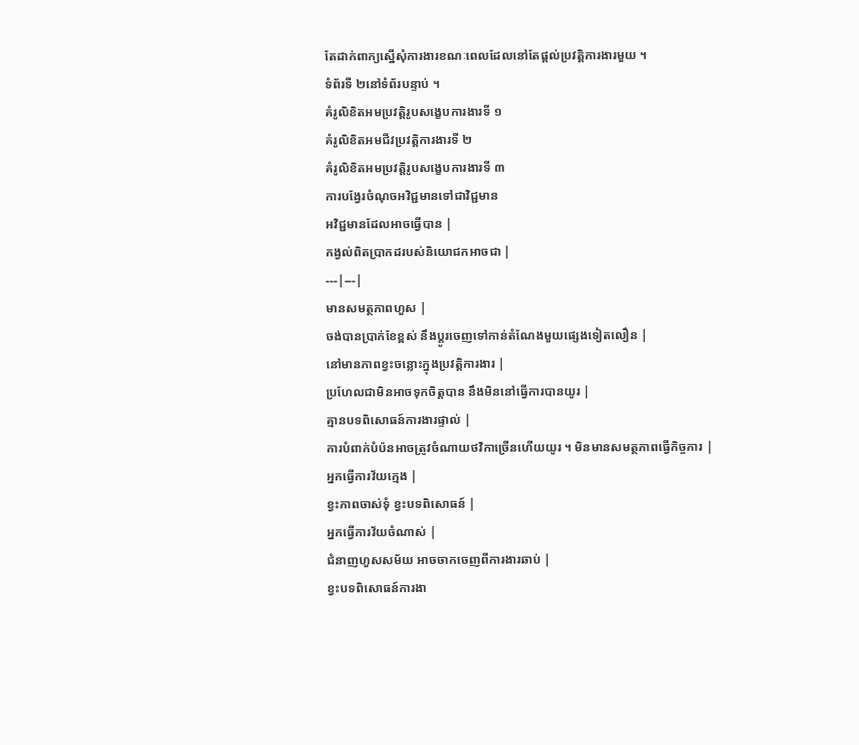តែដាក់ពាក្យស្នើសុំការងារខណៈពេលដែលនៅតែផ្តល់ប្រវត្តិការងារមួយ ។
ទំព័រទី ២នៅទំព័របន្ទាប់ ។
គំរូលិខិតអមប្រវត្តិរូបសង្ខេបការងារទី ១
គំរូលិខិតអមជីវប្រវត្តិការងារទី ២
គំរូលិខិតអមប្រវត្តិរូបសង្ខេបការងារទី ៣
ការបង្វែរចំណុចអវិជ្ជមានទៅជាវិជ្ជមាន
អវិជ្ជមានដែលអាចធ្វើបាន |
កង្វល់ពិតប្រាកដរបស់និយោជកអាចជា |
---|---|
មានសមត្ថភាពហួស |
ចង់បានប្រាក់ខែខ្ពស់ នឹងប្តូរចេញទៅកាន់តំណែងមួយផ្សេងទៀតលឿន |
នៅមានភាពខ្វះចន្លោះក្នុងប្រវត្តិការងារ |
ប្រហែលជាមិនអាចទុកចិត្តបាន នឹងមិននៅធ្វើការបានយូរ |
គ្មានបទពិសោធន៍ការងារផ្ទាល់ |
ការបំពាក់បំប៉នអាចត្រូវចំណាយថវិកាច្រើនហើយយូរ ។ មិនមានសមត្ថភាពធ្វើកិច្ចការ |
អ្នកធ្វើការវ័យក្មេង |
ខ្វះភាពចាស់ទុំ ខ្វះបទពិសោធន៍ |
អ្នកធ្វើការវ័យចំណាស់ |
ជំនាញហួសសម័យ អាចចាកចេញពីការងារឆាប់ |
ខ្វះបទពិសោធន៍ការងា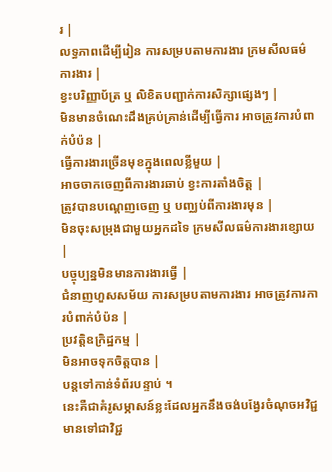រ |
លទ្ធភាពដើម្បីរៀន ការសម្របតាមការងារ ក្រមសីលធម៌ការងារ |
ខ្វះបរិញ្ញាប័ត្រ ឬ លិខិតបញ្ជាក់ការសិក្សាផ្សេងៗ |
មិនមានចំណេះដឹងគ្រប់គ្រាន់ដើម្បីធ្វើការ អាចត្រូវការបំពាក់បំប៉ន |
ធ្វើការងារច្រើនមុខក្នុងពេលខ្លីមួយ |
អាចចាកចេញពីការងារឆាប់ ខ្វះការតាំងចិត្ត |
ត្រូវបានបណ្តេញចេញ ឬ បញ្ឈប់ពីការងារមុន |
មិនចុះសម្រុងជាមួយអ្នកដទៃ ក្រមសីលធម៌ការងារខ្សោយ |
បច្ចុប្បន្នមិនមានការងារធ្វើ |
ជំនាញហួសសម័យ ការសម្របតាមការងារ អាចត្រូវការការបំពាក់បំប៉ន |
ប្រវត្តិឧក្រិដ្ឋកម្ម |
មិនអាចទុកចិត្តបាន |
បន្តទៅកាន់ទំព័របន្ទាប់ ។
នេះគឺជាគំរូសម្ភាសន៍ខ្លះដែលអ្នកនឹងចង់បង្វែរចំណុចអវិជ្ជមានទៅជាវិជ្ជ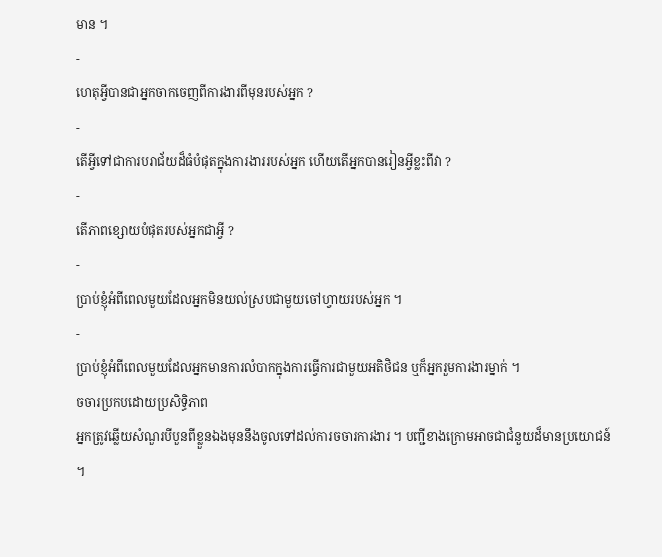មាន ។
-
ហេតុអ្វីបានជាអ្នកចាកចេញពីការងារពីមុនរបស់អ្នក ?
-
តើអ្វីទៅជាការបរាជ័យដ៏ធំបំផុតក្នុងការងាររបស់អ្នក ហើយតើអ្នកបានរៀនអ្វីខ្លះពីវា ?
-
តើភាពខ្សោយបំផុតរបស់អ្នកជាអ្វី ?
-
ប្រាប់ខ្ញុំអំពីពេលមួយដែលអ្នកមិនយល់ស្របជាមួយចៅហ្វាយរបស់អ្នក ។
-
ប្រាប់ខ្ញុំអំពីពេលមួយដែលអ្នកមានការលំបាកក្នុងការធ្វើការជាមួយអតិថិជន ឬក៏អ្នករួមការងារម្នាក់ ។
ចចារប្រកបដោយប្រសិទ្ធិភាព
អ្នកត្រូវឆ្លើយសំណួរបីបួនពីខ្លួនឯងមុននឹងចូលទៅដល់ការចចារការងារ ។ បញ្ជីខាងក្រោមអាចជាជំនួយដ៏មានប្រយោជន៍ ។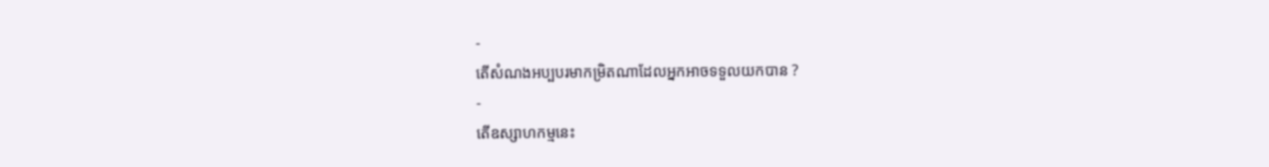-
តើសំណងអប្បបរមាកម្រិតណាដែលអ្នកអាចទទួលយកបាន ?
-
តើឧស្សាហកម្មនេះ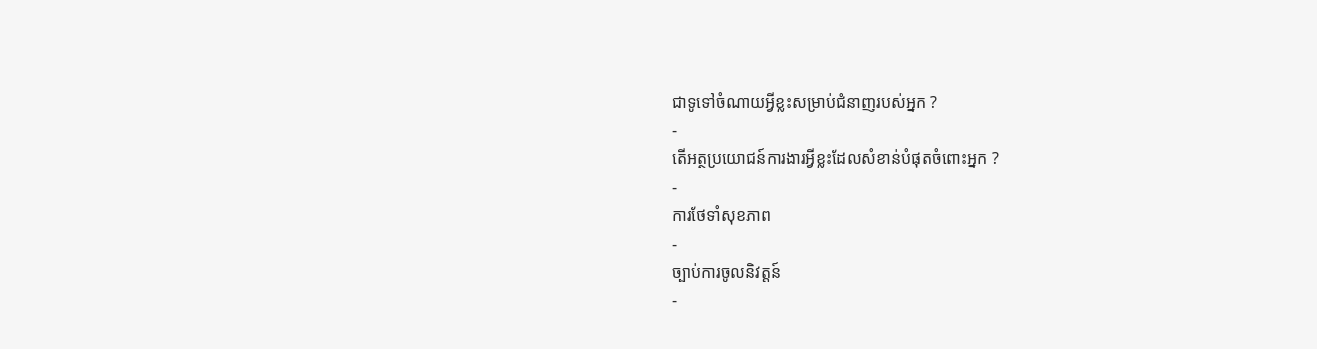ជាទូទៅចំណាយអ្វីខ្លះសម្រាប់ជំនាញរបស់អ្នក ?
-
តើអត្ថប្រយោជន៍ការងារអ្វីខ្លះដែលសំខាន់បំផុតចំពោះអ្នក ?
-
ការថែទាំសុខភាព
-
ច្បាប់ការចូលនិវត្តន៍
-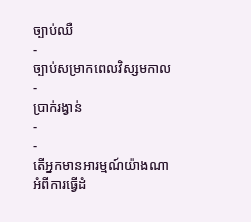ច្បាប់ឈឺ
-
ច្បាប់សម្រាកពេលវិស្សមកាល
-
ប្រាក់រង្វាន់
-
-
តើអ្នកមានអារម្មណ៍យ៉ាងណាអំពីការធ្វើដំ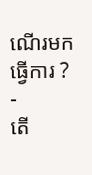ណើរមកធ្វើការ ?
-
តើ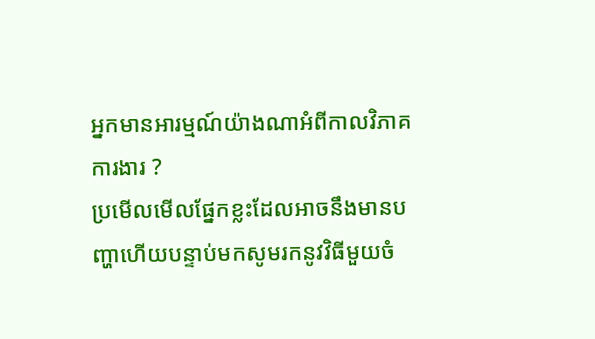អ្នកមានអារម្មណ៍យ៉ាងណាអំពីកាលវិភាគការងារ ?
ប្រមើលមើលផ្នែកខ្លះដែលអាចនឹងមានបញ្ហាហើយបន្ទាប់មកសូមរកនូវវិធីមួយចំ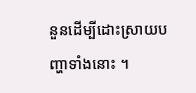នួនដើម្បីដោះស្រាយបញ្ហាទាំងនោះ ។